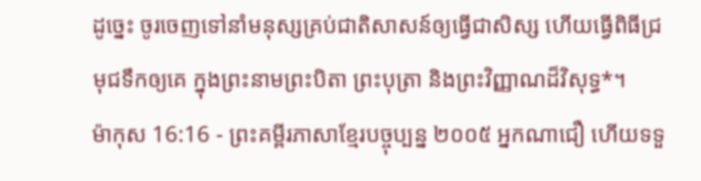ដូច្នេះ ចូរចេញទៅនាំមនុស្សគ្រប់ជាតិសាសន៍ឲ្យធ្វើជាសិស្ស ហើយធ្វើពិធីជ្រមុជទឹកឲ្យគេ ក្នុងព្រះនាមព្រះបិតា ព្រះបុត្រា និងព្រះវិញ្ញាណដ៏វិសុទ្ធ*។
ម៉ាកុស 16:16 - ព្រះគម្ពីរភាសាខ្មែរបច្ចុប្បន្ន ២០០៥ អ្នកណាជឿ ហើយទទួ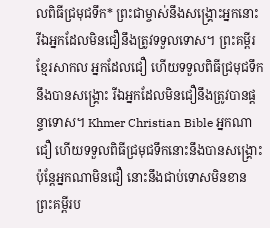លពិធីជ្រមុជទឹក* ព្រះជាម្ចាស់នឹងសង្គ្រោះអ្នកនោះ រីឯអ្នកដែលមិនជឿនឹងត្រូវទទួលទោស។ ព្រះគម្ពីរខ្មែរសាកល អ្នកដែលជឿ ហើយទទួលពិធីជ្រមុជទឹកនឹងបានសង្គ្រោះ រីឯអ្នកដែលមិនជឿនឹងត្រូវបានផ្ដន្ទាទោស។ Khmer Christian Bible អ្នកណាជឿ ហើយទទួលពិធីជ្រមុជទឹកនោះនឹងបានសង្គ្រោះ ប៉ុន្ដែអ្នកណាមិនជឿ នោះនឹងជាប់ទោសមិនខាន ព្រះគម្ពីរប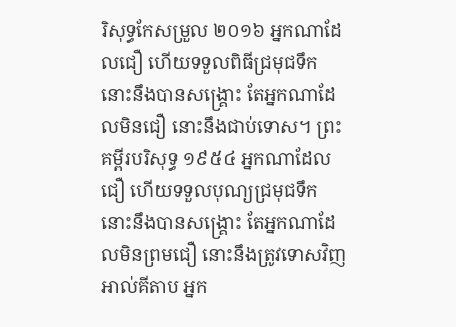រិសុទ្ធកែសម្រួល ២០១៦ អ្នកណាដែលជឿ ហើយទទួលពិធីជ្រមុជទឹក នោះនឹងបានសង្គ្រោះ តែអ្នកណាដែលមិនជឿ នោះនឹងជាប់ទោស។ ព្រះគម្ពីរបរិសុទ្ធ ១៩៥៤ អ្នកណាដែលជឿ ហើយទទួលបុណ្យជ្រមុជទឹក នោះនឹងបានសង្គ្រោះ តែអ្នកណាដែលមិនព្រមជឿ នោះនឹងត្រូវទោសវិញ អាល់គីតាប អ្នក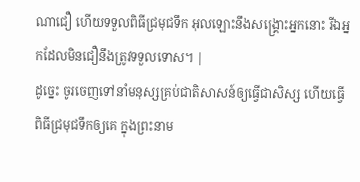ណាជឿ ហើយទទួលពិធីជ្រមុជទឹក អុលឡោះនឹងសង្គ្រោះអ្នកនោះ រីឯអ្នកដែលមិនជឿនឹងត្រូវទទួលទោស។ |
ដូច្នេះ ចូរចេញទៅនាំមនុស្សគ្រប់ជាតិសាសន៍ឲ្យធ្វើជាសិស្ស ហើយធ្វើពិធីជ្រមុជទឹកឲ្យគេ ក្នុងព្រះនាម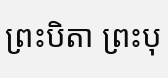ព្រះបិតា ព្រះបុ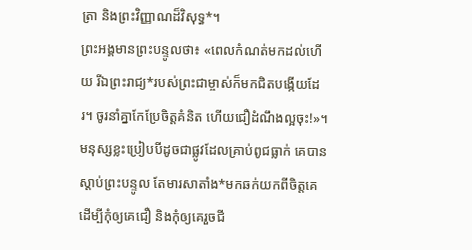ត្រា និងព្រះវិញ្ញាណដ៏វិសុទ្ធ*។
ព្រះអង្គមានព្រះបន្ទូលថា៖ «ពេលកំណត់មកដល់ហើយ រីឯព្រះរាជ្យ*របស់ព្រះជាម្ចាស់ក៏មកជិតបង្កើយដែរ។ ចូរនាំគ្នាកែប្រែចិត្តគំនិត ហើយជឿដំណឹងល្អចុះ!»។
មនុស្សខ្លះប្រៀបបីដូចជាផ្លូវដែលគ្រាប់ពូជធ្លាក់ គេបានស្ដាប់ព្រះបន្ទូល តែមារសាតាំង*មកឆក់យកពីចិត្តគេ ដើម្បីកុំឲ្យគេជឿ និងកុំឲ្យគេរួចជី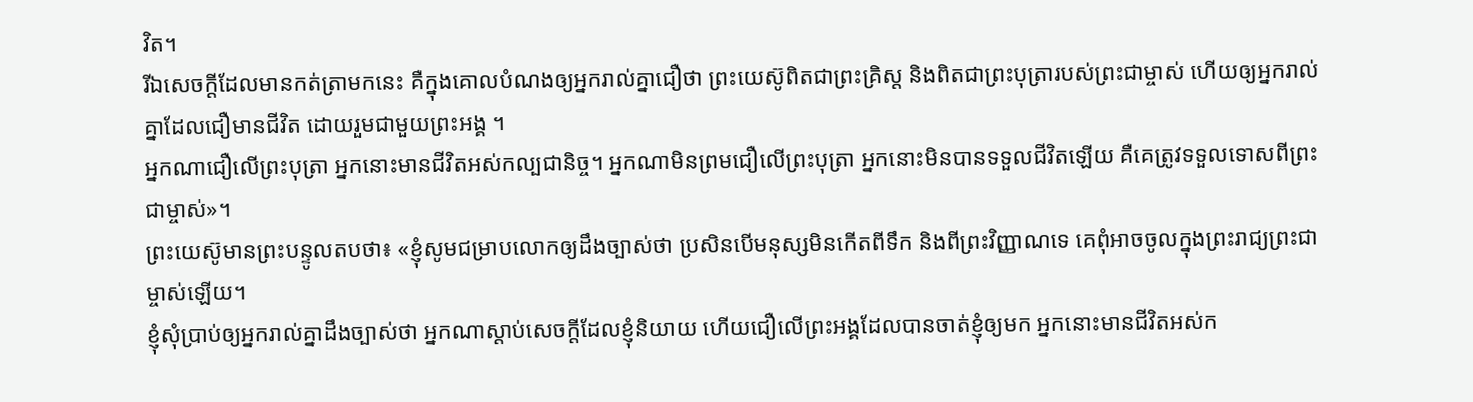វិត។
រីឯសេចក្ដីដែលមានកត់ត្រាមកនេះ គឺក្នុងគោលបំណងឲ្យអ្នករាល់គ្នាជឿថា ព្រះយេស៊ូពិតជាព្រះគ្រិស្ត និងពិតជាព្រះបុត្រារបស់ព្រះជាម្ចាស់ ហើយឲ្យអ្នករាល់គ្នាដែលជឿមានជីវិត ដោយរួមជាមួយព្រះអង្គ ។
អ្នកណាជឿលើព្រះបុត្រា អ្នកនោះមានជីវិតអស់កល្បជានិច្ច។ អ្នកណាមិនព្រមជឿលើព្រះបុត្រា អ្នកនោះមិនបានទទួលជីវិតឡើយ គឺគេត្រូវទទួលទោសពីព្រះជាម្ចាស់»។
ព្រះយេស៊ូមានព្រះបន្ទូលតបថា៖ «ខ្ញុំសូមជម្រាបលោកឲ្យដឹងច្បាស់ថា ប្រសិនបើមនុស្សមិនកើតពីទឹក និងពីព្រះវិញ្ញាណទេ គេពុំអាចចូលក្នុងព្រះរាជ្យព្រះជាម្ចាស់ឡើយ។
ខ្ញុំសុំប្រាប់ឲ្យអ្នករាល់គ្នាដឹងច្បាស់ថា អ្នកណាស្ដាប់សេចក្ដីដែលខ្ញុំនិយាយ ហើយជឿលើព្រះអង្គដែលបានចាត់ខ្ញុំឲ្យមក អ្នកនោះមានជីវិតអស់ក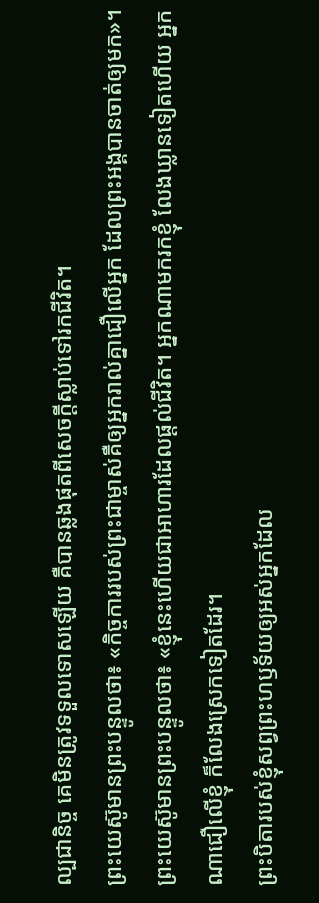ល្បជានិច្ច គេមិនត្រូវទទួលទោសឡើយ គឺបានឆ្លងផុតពីសេចក្ដីស្លាប់ទៅរកជីវិត។
ព្រះយេស៊ូមានព្រះបន្ទូលថា៖ «កិច្ចការរបស់ព្រះជាម្ចាស់គឺឲ្យអ្នករាល់គ្នាជឿលើអ្នក ដែលព្រះអង្គបានចាត់ឲ្យមក»។
ព្រះយេស៊ូមានព្រះបន្ទូលថា៖ «ខ្ញុំនេះហើយជាអាហារដែលផ្ដល់ជីវិត។ អ្នកណាមករកខ្ញុំ លែងឃ្លានទៀតហើយ អ្នកណាជឿលើខ្ញុំ ក៏លែងស្រេកទៀតដែរ។
ព្រះបិតារបស់ខ្ញុំសព្វព្រះហឫទ័យឲ្យអស់អ្នកដែល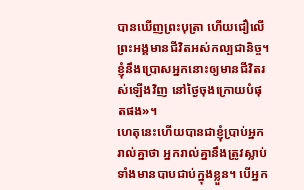បានឃើញព្រះបុត្រា ហើយជឿលើព្រះអង្គមានជីវិតអស់កល្បជានិច្ច។ ខ្ញុំនឹងប្រោសអ្នកនោះឲ្យមានជីវិតរស់ឡើងវិញ នៅថ្ងៃចុងក្រោយបំផុតផង»។
ហេតុនេះហើយបានជាខ្ញុំប្រាប់អ្នករាល់គ្នាថា អ្នករាល់គ្នានឹងត្រូវស្លាប់ ទាំងមានបាបជាប់ក្នុងខ្លួន។ បើអ្នក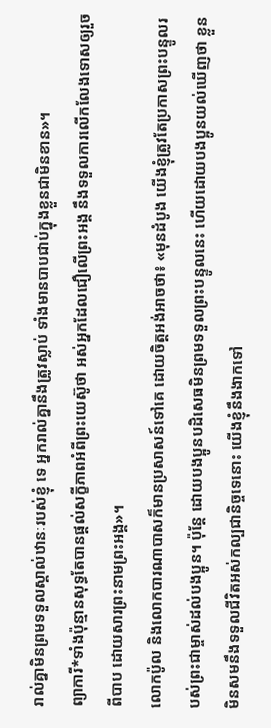រាល់គ្នាមិនព្រមទទួលស្គាល់ឋានៈរបស់ខ្ញុំ ទេ អ្នករាល់គ្នានឹងត្រូវស្លាប់ ទាំងមានបាបជាប់ក្នុងខ្លួនជាមិនខាន»។
ព្យាការី*ទាំងប៉ុន្មានសុទ្ធតែបានផ្ដល់សក្ខីភាពអំពីព្រះយេស៊ូថា អស់អ្នកដែលជឿលើព្រះអង្គ នឹងទទួលការលើកលែងទោសឲ្យរួចពីបាប ដោយសារព្រះនាមព្រះអង្គ»។
លោកប៉ូល និងលោកបារណាបាសក៏មានប្រសាសន៍ទៅគេ ដោយចិត្តអង់អាចថា៖ «មុនដំបូង យើងខ្ញុំត្រូវតែប្រកាសព្រះបន្ទូលរបស់ព្រះជាម្ចាស់ដល់បងប្អូន។ ប៉ុន្តែ ដោយបងប្អូនបដិសេធមិនព្រមទទួលព្រះបន្ទូលនេះ ហើយដោយបងប្អូនយល់ឃើញថា ខ្លួនមិនសមនឹងទទួលជីវិតអស់កល្បជានិច្ចទេនោះ យើងខ្ញុំនឹងងាកទៅ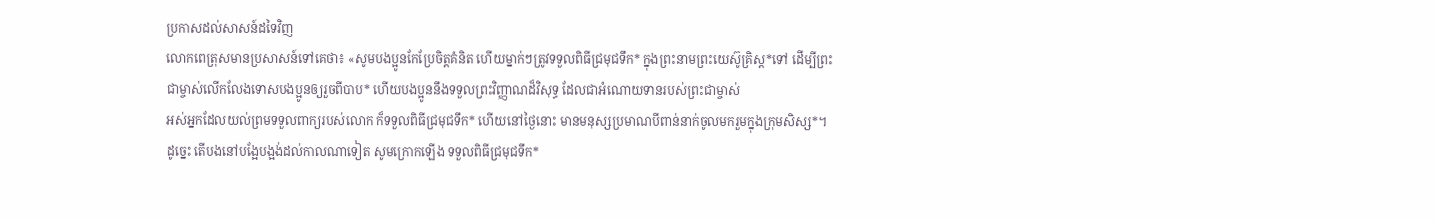ប្រកាសដល់សាសន៍ដទៃវិញ
លោកពេត្រុសមានប្រសាសន៍ទៅគេថា៖ «សូមបងប្អូនកែប្រែចិត្តគំនិត ហើយម្នាក់ៗត្រូវទទួលពិធីជ្រមុជទឹក* ក្នុងព្រះនាមព្រះយេស៊ូគ្រិស្ត*ទៅ ដើម្បីព្រះជាម្ចាស់លើកលែងទោសបងប្អូនឲ្យរួចពីបាប* ហើយបងប្អូននឹងទទួលព្រះវិញ្ញាណដ៏វិសុទ្ធ ដែលជាអំណោយទានរបស់ព្រះជាម្ចាស់
អស់អ្នកដែលយល់ព្រមទទួលពាក្យរបស់លោក ក៏ទទួលពិធីជ្រមុជទឹក* ហើយនៅថ្ងៃនោះ មានមនុស្សប្រមាណបីពាន់នាក់ចូលមករួមក្នុងក្រុមសិស្ស*។
ដូច្នេះ តើបងនៅបង្អែបង្អង់ដល់កាលណាទៀត សូមក្រោកឡើង ទទួលពិធីជ្រមុជទឹក*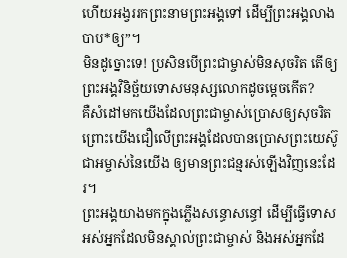ហើយអង្វររកព្រះនាមព្រះអង្គទៅ ដើម្បីព្រះអង្គលាងបាប*ឲ្យ”។
មិនដូច្នោះទេ! ប្រសិនបើព្រះជាម្ចាស់មិនសុចរិត តើឲ្យព្រះអង្គវិនិច្ឆ័យទោសមនុស្សលោកដូចម្ដេចកើត?
គឺសំដៅមកយើងដែលព្រះជាម្ចាស់ប្រោសឲ្យសុចរិត ព្រោះយើងជឿលើព្រះអង្គដែលបានប្រោសព្រះយេស៊ូជាអម្ចាស់នៃយើង ឲ្យមានព្រះជន្មរស់ឡើងវិញនេះដែរ។
ព្រះអង្គយាងមកក្នុងភ្លើងសន្ធោសន្ធៅ ដើម្បីធ្វើទោសអស់អ្នកដែលមិនស្គាល់ព្រះជាម្ចាស់ និងអស់អ្នកដែ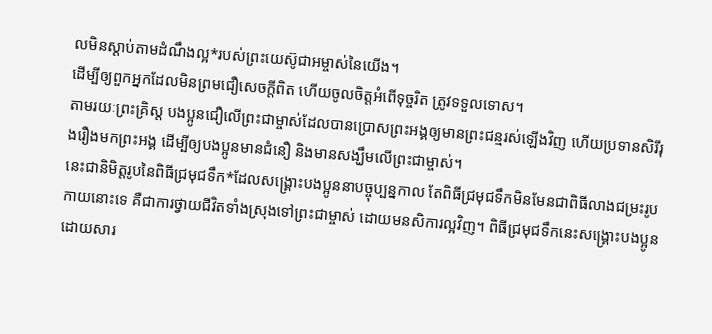លមិនស្ដាប់តាមដំណឹងល្អ*របស់ព្រះយេស៊ូជាអម្ចាស់នៃយើង។
ដើម្បីឲ្យពួកអ្នកដែលមិនព្រមជឿសេចក្ដីពិត ហើយចូលចិត្តអំពើទុច្ចរិត ត្រូវទទួលទោស។
តាមរយៈព្រះគ្រិស្ត បងប្អូនជឿលើព្រះជាម្ចាស់ដែលបានប្រោសព្រះអង្គឲ្យមានព្រះជន្មរស់ឡើងវិញ ហើយប្រទានសិរីរុងរឿងមកព្រះអង្គ ដើម្បីឲ្យបងប្អូនមានជំនឿ និងមានសង្ឃឹមលើព្រះជាម្ចាស់។
នេះជានិមិត្តរូបនៃពិធីជ្រមុជទឹក*ដែលសង្គ្រោះបងប្អូននាបច្ចុប្បន្នកាល តែពិធីជ្រមុជទឹកមិនមែនជាពិធីលាងជម្រះរូបកាយនោះទេ គឺជាការថ្វាយជីវិតទាំងស្រុងទៅព្រះជាម្ចាស់ ដោយមនសិការល្អវិញ។ ពិធីជ្រមុជទឹកនេះសង្គ្រោះបងប្អូន ដោយសារ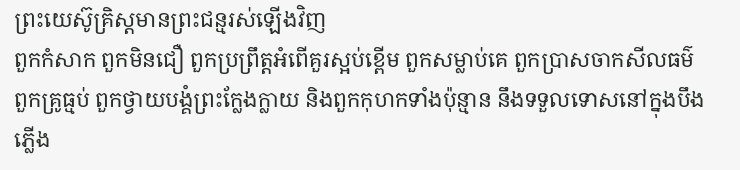ព្រះយេស៊ូគ្រិស្តមានព្រះជន្មរស់ឡើងវិញ
ពួកកំសាក ពួកមិនជឿ ពួកប្រព្រឹត្តអំពើគួរស្អប់ខ្ពើម ពួកសម្លាប់គេ ពួកប្រាសចាកសីលធម៌ ពួកគ្រូធ្មប់ ពួកថ្វាយបង្គំព្រះក្លែងក្លាយ និងពួកកុហកទាំងប៉ុន្មាន នឹងទទួលទោសនៅក្នុងបឹងភ្លើង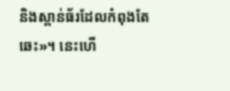និងស្ពាន់ធ័រដែលកំពុងតែឆេះ»។ នេះហើ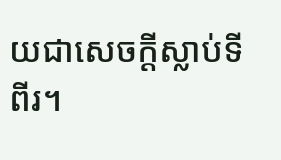យជាសេចក្ដីស្លាប់ទីពីរ។